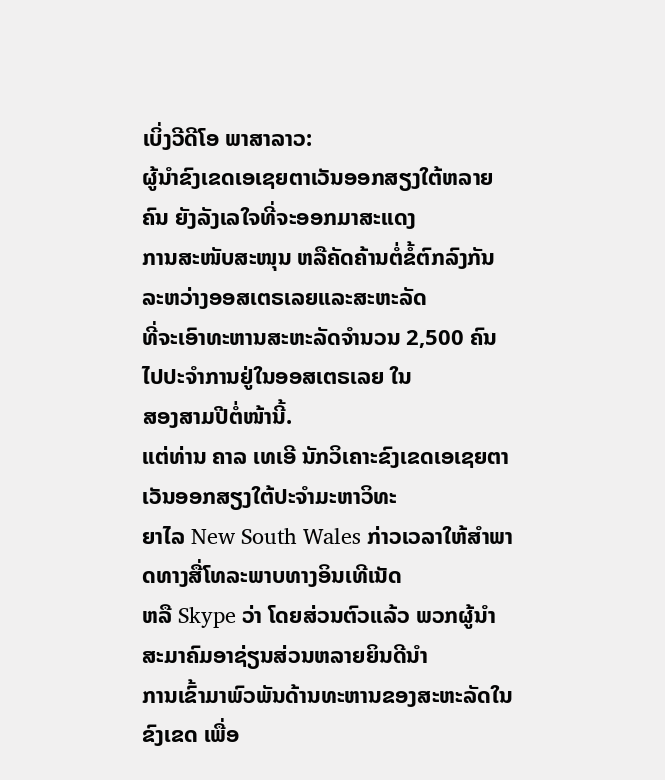ເບິ່ງວີດີໂອ ພາສາລາວ:
ຜູ້ນໍາຂົງເຂດເອເຊຍຕາເວັນອອກສຽງໃຕ້ຫລາຍຄົນ ຍັງລັງເລໃຈທີ່ຈະອອກມາສະແດງ
ການສະໜັບສະໜຸນ ຫລືຄັດຄ້ານຕໍ່ຂໍ້ຕົກລົງກັນລະຫວ່າງອອສເຕຣເລຍແລະສະຫະລັດ
ທີ່ຈະເອົາທະຫານສະຫະລັດຈໍານວນ 2,500 ຄົນ ໄປປະຈໍາການຢູ່ໃນອອສເຕຣເລຍ ໃນ
ສອງສາມປີຕໍ່ໜ້ານີ້.
ແຕ່ທ່ານ ຄາລ ເທເອີ ນັກວິເຄາະຂົງເຂດເອເຊຍຕາເວັນອອກສຽງໃຕ້ປະຈໍາມະຫາວິທະ
ຍາໄລ New South Wales ກ່າວເວລາໃຫ້ສໍາພາດທາງສື່ໂທລະພາບທາງອິນເທີເນັດ
ຫລື Skype ວ່າ ໂດຍສ່ວນຕົວແລ້ວ ພວກຜູ້ນໍາສະມາຄົມອາຊ່ຽນສ່ວນຫລາຍຍິນດີນໍາ
ການເຂົ້າມາພົວພັນດ້ານທະຫານຂອງສະຫະລັດໃນຂົງເຂດ ເພື່ອ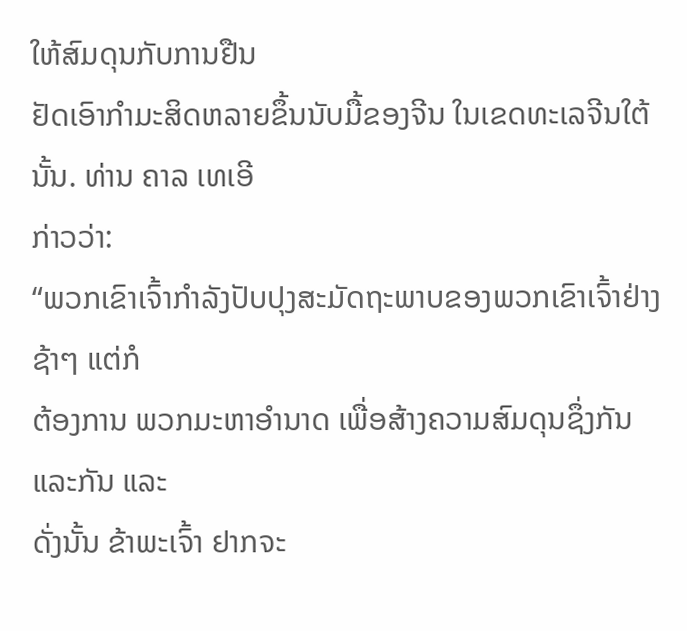ໃຫ້ສົມດຸນກັບການຢືນ
ຢັດເອົາກໍາມະສິດຫລາຍຂຶ້ນນັບມື້ຂອງຈີນ ໃນເຂດທະເລຈີນໃຕ້ນັ້ນ. ທ່ານ ຄາລ ເທເອີ
ກ່າວວ່າ:
“ພວກເຂົາເຈົ້າກໍາລັງປັບປຸງສະມັດຖະພາບຂອງພວກເຂົາເຈົ້າຢ່າງຊ້າໆ ແຕ່ກໍ
ຕ້ອງການ ພວກມະຫາອໍານາດ ເພື່ອສ້າງຄວາມສົມດຸນຊຶ່ງກັນແລະກັນ ແລະ
ດັ່ງນັ້ນ ຂ້າພະເຈົ້າ ຢາກຈະ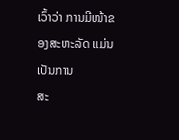ເວົ້າວ່າ ການມີໜ້າຂອງສະຫະລັດ ແມ່ນເປັນການ
ສະ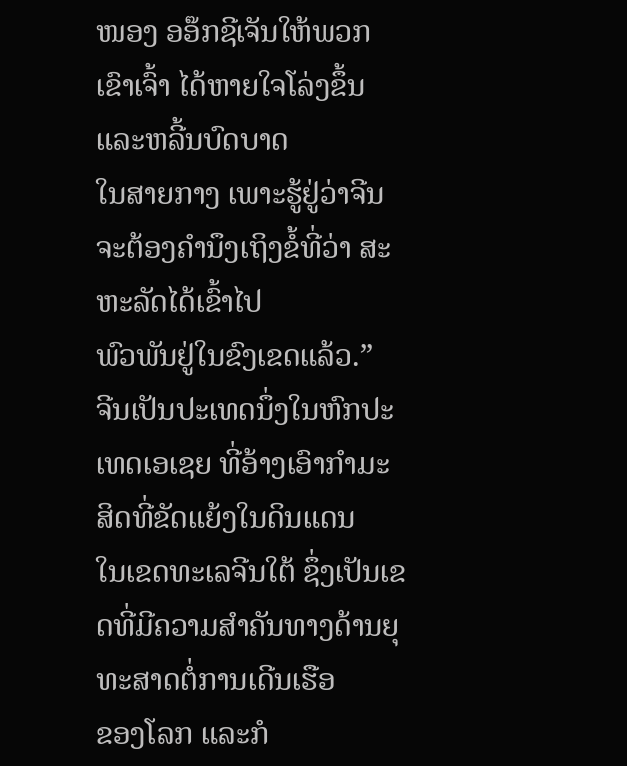ໜອງ ອອ໊ກຊີເຈັນໃຫ້ພວກເຂົາເຈົ້າ ໄດ້ຫາຍໃຈໂລ່ງຂຶ້ນ ແລະຫລີ້ນບົດບາດ
ໃນສາຍກາງ ເພາະຮູ້ຢູ່ວ່າຈີນ ຈະຕ້ອງຄໍານຶງເຖິງຂໍ້ທີ່ວ່າ ສະຫະລັດໄດ້ເຂົ້າໄປ
ພົວພັນຢູ່ໃນຂົງເຂດແລ້ວ.”
ຈີນເປັນປະເທດນຶ່ງໃນຫົກປະເທດເອເຊຍ ທີ່ອ້າງເອົາກໍາມະສິດທີ່ຂັດແຍ້ງໃນດິນແດນ
ໃນເຂດທະເລຈີນໃຕ້ ຊຶ່ງເປັນເຂດທີ່ມີຄວາມສໍາຄັນທາງດ້ານຍຸທະສາດຕໍ່ການເດີນເຮືອ
ຂອງໂລກ ແລະກໍ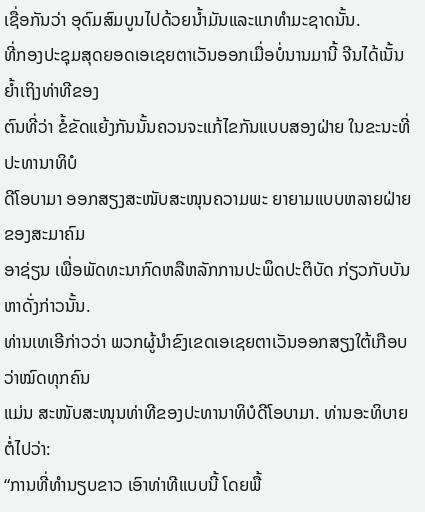ເຊື່ອກັນວ່າ ອຸດົມສົມບູນໄປດ້ວຍນໍ້າມັນແລະແກທໍາມະຊາດນັ້ນ.
ທີ່ກອງປະຊຸມສຸດຍອດເອເຊຍຕາເວັນອອກເມື່ອບໍ່ນານມານີ້ ຈີນໄດ້ເນັ້ນຍໍ້າເຖິງທ່າທີຂອງ
ຕົນທີ່ວ່າ ຂໍ້ຂັດແຍ້ງກັນນັ້ນຄວນຈະແກ້ໄຂກັນແບບສອງຝ່າຍ ໃນຂະນະທີ່ປະທານາທິບໍ
ດີໂອບາມາ ອອກສຽງສະໜັບສະໜຸນຄວາມພະ ຍາຍາມແບບຫລາຍຝ່າຍຂອງສະມາຄົມ
ອາຊ່ຽນ ເພື່ອພັດທະນາກົດຫລືຫລັກການປະພຶດປະຕິບັດ ກ່ຽວກັບບັນຫາດັ່ງກ່າວນັ້ນ.
ທ່ານເທເອີກ່າວວ່າ ພວກຜູ້ນໍາຂົງເຂດເອເຊຍຕາເວັນອອກສຽງໃຕ້ເກືອບວ່າໝົດທຸກຄົນ
ແມ່ນ ສະໜັບສະໜຸນທ່າທີຂອງປະທານາທິບໍດີໂອບາມາ. ທ່ານອະທິບາຍຕໍ່ໄປວ່າ:
“ການທີ່ທໍານຽບຂາວ ເອົາທ່າທີແບບນີ້ ໂດຍພື້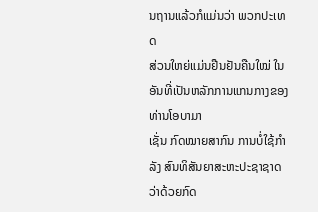ນຖານແລ້ວກໍແມ່ນວ່າ ພວກປະເທດ
ສ່ວນໃຫຍ່ແມ່ນຢືນຢັນຄືນໃໝ່ ໃນອັນທີ່ເປັນຫລັກການແກນກາງຂອງທ່ານໂອບາມາ
ເຊັ່ນ ກົດໝາຍສາກົນ ການບໍ່ໃຊ້ກໍາລັງ ສົນທິສັນຍາສະຫະປະຊາຊາດວ່າດ້ວຍກົດ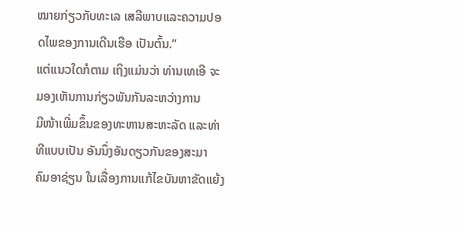ໝາຍກ່ຽວກັບທະເລ ເສລີພາບແລະຄວາມປອດໄພຂອງການເດີນເຮືອ ເປັນຕົ້ນ.”
ແຕ່ແນວໃດກໍຕາມ ເຖິງແມ່ນວ່າ ທ່ານເທເອີ ຈະມອງເຫັນການກ່ຽວພັນກັນລະຫວ່າງການ
ມີໜ້າເພີ່ມຂຶ້ນຂອງທະຫານສະຫະລັດ ແລະທ່າທີແບບເປັນ ອັນນຶ່ງອັນດຽວກັນຂອງສະມາ
ຄົມອາຊ່ຽນ ໃນເລື່ອງການແກ້ໄຂບັນຫາຂັດແຍ້ງ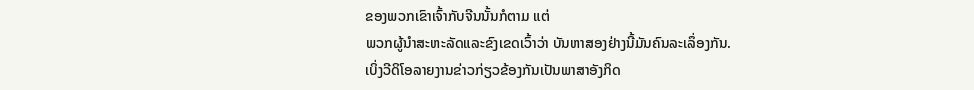ຂອງພວກເຂົາເຈົ້າກັບຈີນນັ້ນກໍຕາມ ແຕ່
ພວກຜູ້ນໍາສະຫະລັດແລະຂົງເຂດເວົ້າວ່າ ບັນຫາສອງຢ່າງນີ້ມັນຄົນລະເລຶ່ອງກັນ.
ເບິ່ງວີດິໂອລາຍງານຂ່າວກ່ຽວຂ້ອງກັນເປັນພາສາອັງກິດ